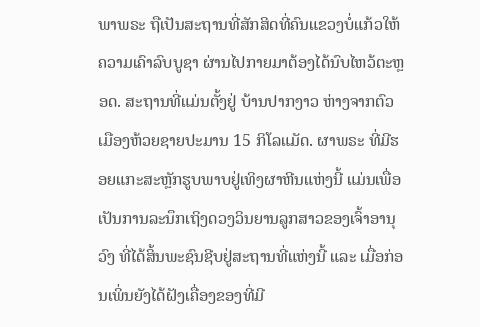ພາພຣະ ຖືເປັນສະຖານທີ່ສັກສິດທີ່ຄົນແຂວງບໍ່ແກ້ວໃຫ້ຄວາມເຄົາລົບບູຊາ ຜ່ານໄປກາຍມາຕ້ອງໄດ້ນົບໄຫວ້ຕະຫຼອດ. ສະຖານທີ່ແມ່ນຕັ້ງຢູ່ ບ້ານປາກງາວ ຫ່າງຈາກຕົວເມືອງຫ້ວຍຊາຍປະມານ 15 ກິໂລແມັດ. ຜາພຣະ ທີ່ມີຮອຍແກະສະຫຼັກຮູບພາບຢູ່ເທິງຜາຫີນແຫ່ງນີ້ ແມ່ນເພື່ອເປັນການລະນຶກເຖິງດວງວິນຍານລູກສາວຂອງເຈົ້າອານຸວົງ ທີ່ໄດ້ສິ້ນພະຊົນຊີບຢູ່ສະຖານທີ່ແຫ່ງນີ້ ແລະ ເມື່ອກ່ອນເພິ່ນຍັງໄດ້ຝັງເຄື່ອງຂອງທີ່ມີ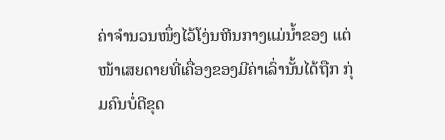ຄ່າຈຳນວນໜຶ່ງໄວ້ໂງ່ນຫີນກາງແມ່ນ້ຳຂອງ ແຕ່ໜ້າເສຍດາຍທີ່ເຄື່ອງຂອງມີຄ່າເລົ່ານັ້ນໄດ້ຖືກ ກຸ່ມຄົນບໍ່ດີຂຸດ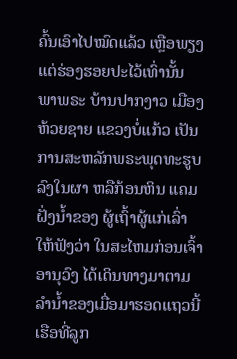ຄົ້ນເອົາໄປໝົດແລ້ວ ເຫຼືອພຽງແຕ່ຮ່ອງຮອຍປະໄວ້ເທົ່ານັ້ນ
ພາພຣະ ບ້ານປາກງາວ ເມືອງຫ້ວຍຊາຍ ແຂວງບໍ່ແກ້ວ ເປັນການສະຫລັກພຣະພຸດທະຮູບລົງໃນຜາ ຫລືກ້ອນຫິນ ແຄມຝັ່ງນ້ຳຂອງ ຜູ້ເຖົ້າຜູ້ແກ່ເລົ່າໃຫ້ຟັງວ່າ ໃນສະໄຫມກ່ອນເຈົ້າອານຸວົງ ໄດ້ເດິນທາງມາຕາມລຳນ້ຳຂອງເມື່ອມາຮອດແຖວນີ້ ເຮືອທີ່ລູກ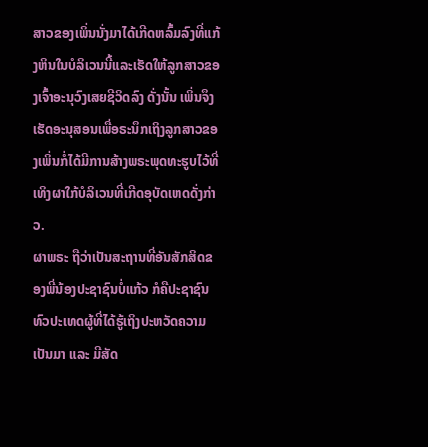ສາວຂອງເພິ່ນນັ່ງມາໄດ້ເກີດຫລົ້ມລົງທີ່ແກ້ງຫິນໃນບໍລິເວນນີ້ແລະເຮັດໃຫ້ລູກສາວຂອງເຈົ້າອະນຸວົງເສຍຊີວິດລົງ ດັ່ງນັ້ນ ເພິ່ນຈຶງເຮັດອະນຸສອນເພື່ອຣະນຶກເຖິງລູກສາວຂອງເພິ່ນກໍ່ໄດ້ມີການສ້າງພຣະພຸດທະຮູບໄວ້ທີ່ເທິງຜາໃກ້ບໍລິເວນທີ່ເກີດອຸບັດເຫດດັ່ງກ່າວ.
ຜາພຣະ ຖືວ່າເປັນສະຖານທີ່ອັນສັກສິດຂອງພີ່ນ້ອງປະຊາຊົນບໍ່ແກ້ວ ກໍຄືປະຊາຊົນທົວປະເທດຜູ້ທີ່ໄດ້ຮູ້ເຖິງປະຫວັດຄວາມເປັນມາ ແລະ ມີສັດ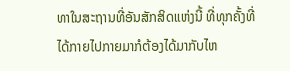ທາໃນສະຖານທີ່ອັນສັກສິດແຫ່ງນີ້ ທີ່ທຸກຄັ້ງທີ່ໄດ້ກາຍໄປກາຍມາກໍຕ້ອງໄດ້ມາກັບໄຫ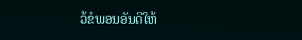ວ້ຂໍພອນອັນດີໃຫ້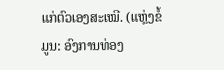ແກ່ຕົວເອງສະເໝີ. (ແຫຼ່ງຂໍ້ມູນ: ອົງການທ່ອງ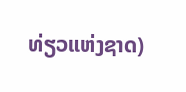ທ່ຽວແຫ່ງຊາດ)